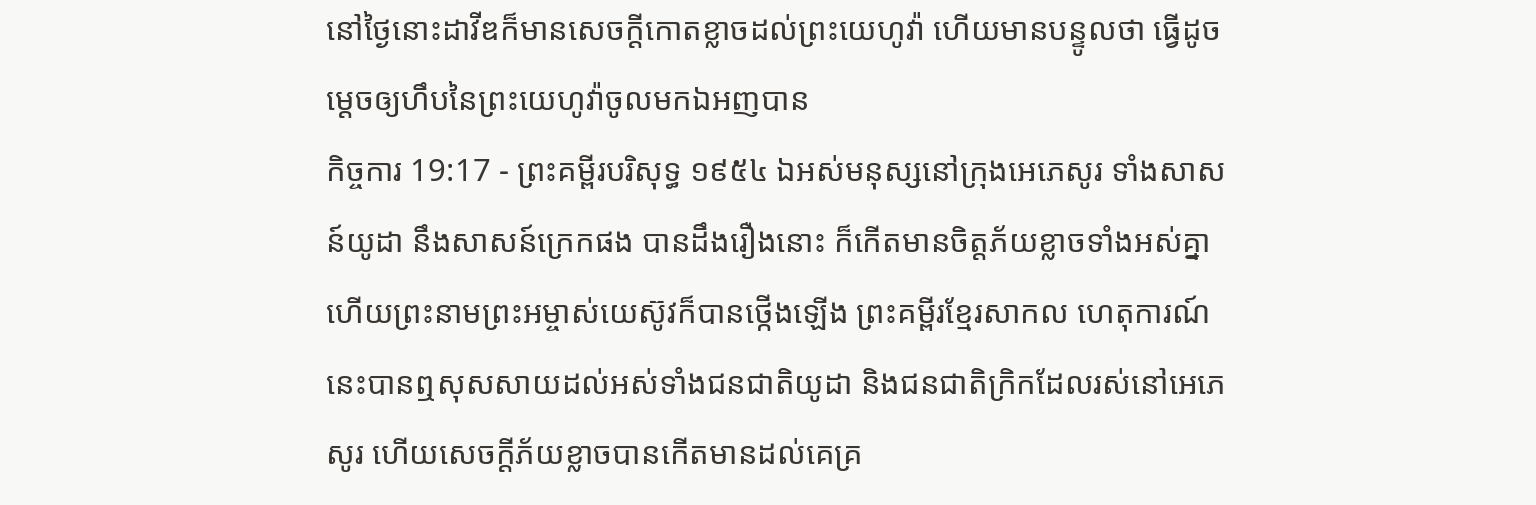នៅថ្ងៃនោះដាវីឌក៏មានសេចក្ដីកោតខ្លាចដល់ព្រះយេហូវ៉ា ហើយមានបន្ទូលថា ធ្វើដូចម្តេចឲ្យហឹបនៃព្រះយេហូវ៉ាចូលមកឯអញបាន
កិច្ចការ 19:17 - ព្រះគម្ពីរបរិសុទ្ធ ១៩៥៤ ឯអស់មនុស្សនៅក្រុងអេភេសូរ ទាំងសាសន៍យូដា នឹងសាសន៍ក្រេកផង បានដឹងរឿងនោះ ក៏កើតមានចិត្តភ័យខ្លាចទាំងអស់គ្នា ហើយព្រះនាមព្រះអម្ចាស់យេស៊ូវក៏បានថ្កើងឡើង ព្រះគម្ពីរខ្មែរសាកល ហេតុការណ៍នេះបានឮសុសសាយដល់អស់ទាំងជនជាតិយូដា និងជនជាតិក្រិកដែលរស់នៅអេភេសូរ ហើយសេចក្ដីភ័យខ្លាចបានកើតមានដល់គេគ្រ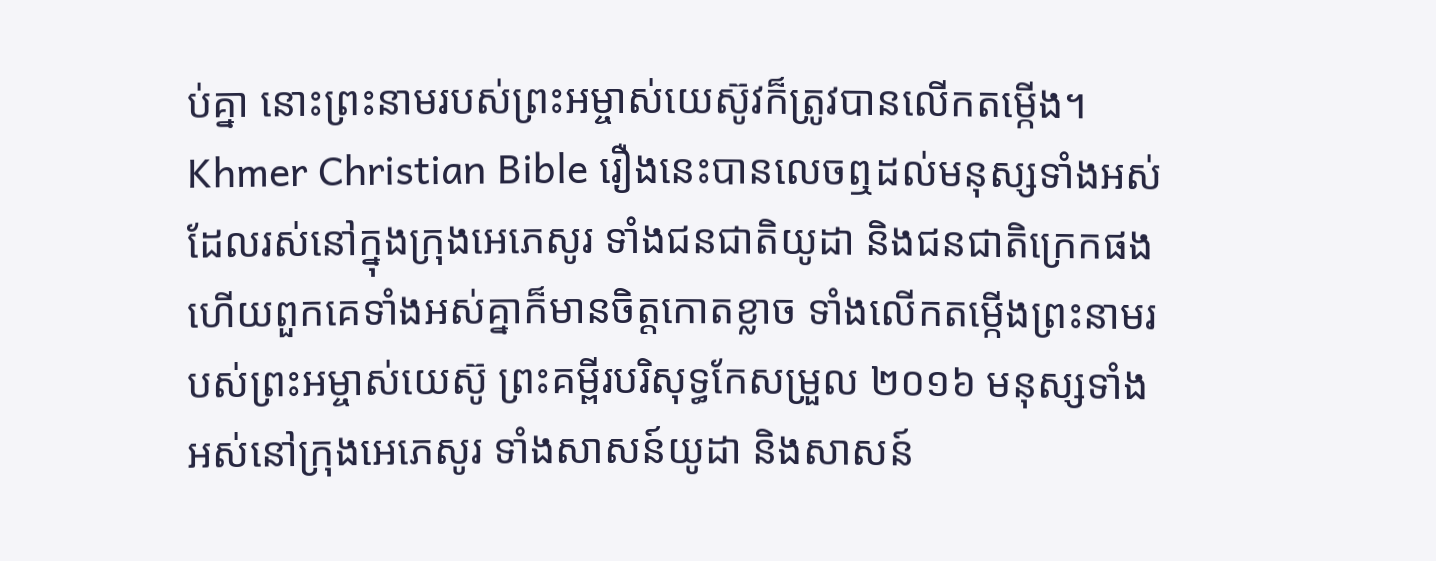ប់គ្នា នោះព្រះនាមរបស់ព្រះអម្ចាស់យេស៊ូវក៏ត្រូវបានលើកតម្កើង។ Khmer Christian Bible រឿងនេះបានលេចឮដល់មនុស្សទាំងអស់ ដែលរស់នៅក្នុងក្រុងអេភេសូរ ទាំងជនជាតិយូដា និងជនជាតិក្រេកផង ហើយពួកគេទាំងអស់គ្នាក៏មានចិត្តកោតខ្លាច ទាំងលើកតម្កើងព្រះនាមរបស់ព្រះអម្ចាស់យេស៊ូ ព្រះគម្ពីរបរិសុទ្ធកែសម្រួល ២០១៦ មនុស្សទាំងអស់នៅក្រុងអេភេសូរ ទាំងសាសន៍យូដា និងសាសន៍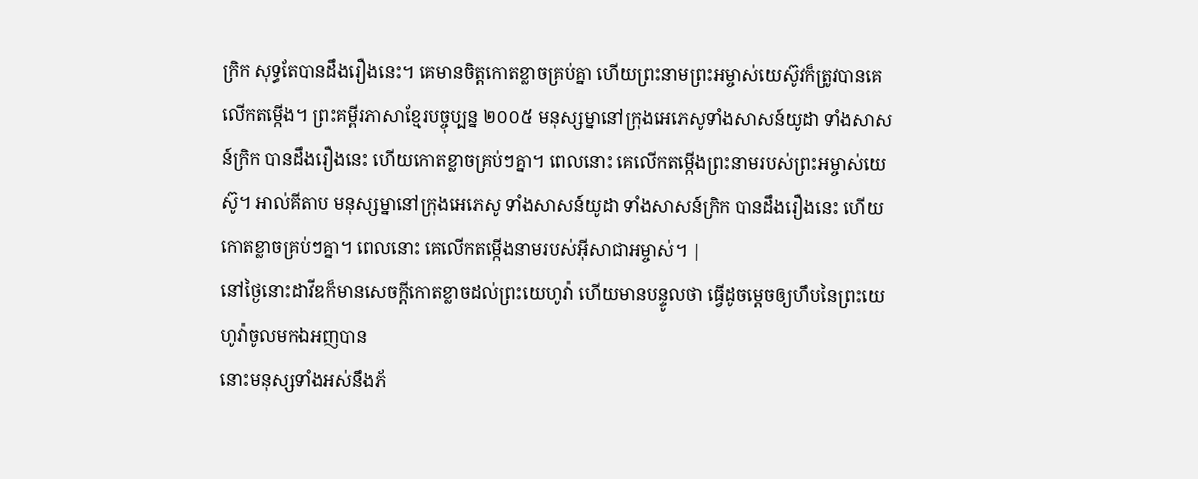ក្រិក សុទ្ធតែបានដឹងរឿងនេះ។ គេមានចិត្តកោតខ្លាចគ្រប់គ្នា ហើយព្រះនាមព្រះអម្ចាស់យេស៊ូវក៏ត្រូវបានគេលើកតម្កើង។ ព្រះគម្ពីរភាសាខ្មែរបច្ចុប្បន្ន ២០០៥ មនុស្សម្នានៅក្រុងអេភេសូទាំងសាសន៍យូដា ទាំងសាសន៍ក្រិក បានដឹងរឿងនេះ ហើយកោតខ្លាចគ្រប់ៗគ្នា។ ពេលនោះ គេលើកតម្កើងព្រះនាមរបស់ព្រះអម្ចាស់យេស៊ូ។ អាល់គីតាប មនុស្សម្នានៅក្រុងអេភេសូ ទាំងសាសន៍យូដា ទាំងសាសន៍ក្រិក បានដឹងរឿងនេះ ហើយកោតខ្លាចគ្រប់ៗគ្នា។ ពេលនោះ គេលើកតម្កើងនាមរបស់អ៊ីសាជាអម្ចាស់។ |
នៅថ្ងៃនោះដាវីឌក៏មានសេចក្ដីកោតខ្លាចដល់ព្រះយេហូវ៉ា ហើយមានបន្ទូលថា ធ្វើដូចម្តេចឲ្យហឹបនៃព្រះយេហូវ៉ាចូលមកឯអញបាន
នោះមនុស្សទាំងអស់នឹងភ័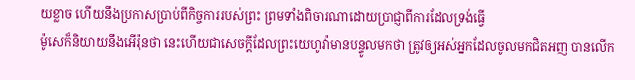យខ្លាច ហើយនឹងប្រកាសប្រាប់ពីកិច្ចការរបស់ព្រះ ព្រមទាំងពិចារណាដោយប្រាជ្ញាពីការដែលទ្រង់ធ្វើ
ម៉ូសេក៏និយាយនឹងអើរ៉ុនថា នេះហើយជាសេចក្ដីដែលព្រះយេហូវ៉ាមានបន្ទូលមកថា ត្រូវឲ្យអស់អ្នកដែលចូលមកជិតអញ បានលើក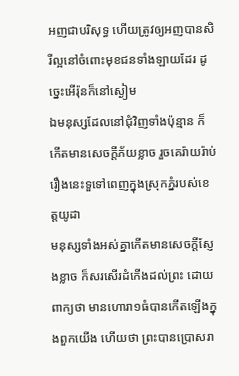អញជាបរិសុទ្ធ ហើយត្រូវឲ្យអញបានសិរីល្អនៅចំពោះមុខជនទាំងឡាយដែរ ដូច្នេះអើរ៉ុនក៏នៅស្ងៀម
ឯមនុស្សដែលនៅជុំវិញទាំងប៉ុន្មាន ក៏កើតមានសេចក្ដីភ័យខ្លាច រួចគេរ៉ាយរ៉ាប់រឿងនេះទួទៅពេញក្នុងស្រុកភ្នំរបស់ខេត្តយូដា
មនុស្សទាំងអស់គ្នាកើតមានសេចក្ដីស្ញែងខ្លាច ក៏សរសើរដំកើងដល់ព្រះ ដោយពាក្យថា មានហោរា១ធំបានកើតឡើងក្នុងពួកយើង ហើយថា ព្រះបានប្រោសរា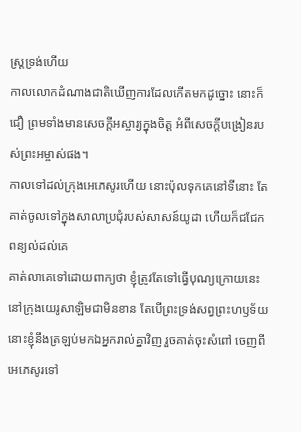ស្ត្រទ្រង់ហើយ
កាលលោកដំណាងជាតិឃើញការដែលកើតមកដូច្នោះ នោះក៏ជឿ ព្រមទាំងមានសេចក្ដីអស្ចារ្យក្នុងចិត្ត អំពីសេចក្ដីបង្រៀនរបស់ព្រះអម្ចាស់ផង។
កាលទៅដល់ក្រុងអេភេសូរហើយ នោះប៉ុលទុកគេនៅទីនោះ តែគាត់ចូលទៅក្នុងសាលាប្រជុំរបស់សាសន៍យូដា ហើយក៏ជជែកពន្យល់ដល់គេ
គាត់លាគេទៅដោយពាក្យថា ខ្ញុំត្រូវតែទៅធ្វើបុណ្យក្រោយនេះ នៅក្រុងយេរូសាឡិមជាមិនខាន តែបើព្រះទ្រង់សព្វព្រះហឫទ័យ នោះខ្ញុំនឹងត្រឡប់មកឯអ្នករាល់គ្នាវិញ រួចគាត់ចុះសំពៅ ចេញពីអេភេសូរទៅ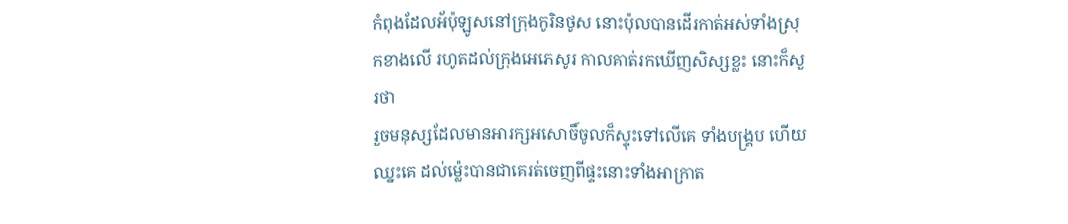កំពុងដែលអ័ប៉ុឡូសនៅក្រុងកូរិនថូស នោះប៉ុលបានដើរកាត់អស់ទាំងស្រុកខាងលើ រហូតដល់ក្រុងអេភេសូរ កាលគាត់រកឃើញសិស្សខ្លះ នោះក៏សួរថា
រួចមនុស្សដែលមានអារក្សអសោចិ៍ចូលក៏ស្ទុះទៅលើគេ ទាំងបង្គ្រប ហើយឈ្នះគេ ដល់ម៉្លេះបានជាគេរត់ចេញពីផ្ទះនោះទាំងអាក្រាត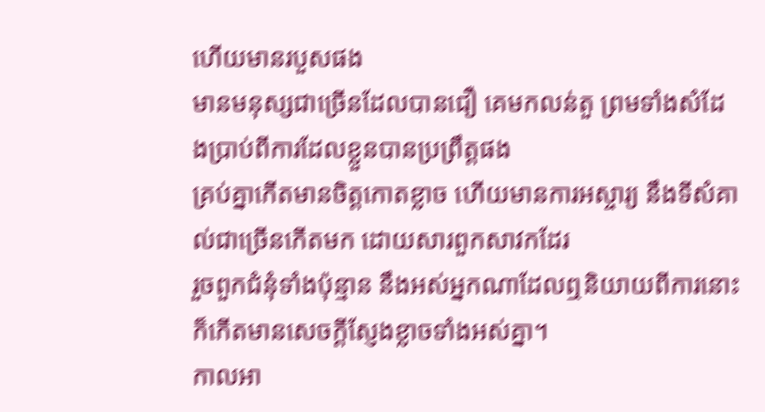ហើយមានរបួសផង
មានមនុស្សជាច្រើនដែលបានជឿ គេមកលន់តួ ព្រមទាំងសំដែងប្រាប់ពីការដែលខ្លួនបានប្រព្រឹត្តផង
គ្រប់គ្នាកើតមានចិត្តកោតខ្លាច ហើយមានការអស្ចារ្យ នឹងទីសំគាល់ជាច្រើនកើតមក ដោយសារពួកសាវកដែរ
រួចពួកជំនុំទាំងប៉ុន្មាន នឹងអស់អ្នកណាដែលឮនិយាយពីការនោះ ក៏កើតមានសេចក្ដីស្ញែងខ្លាចទាំងអស់គ្នា។
កាលអា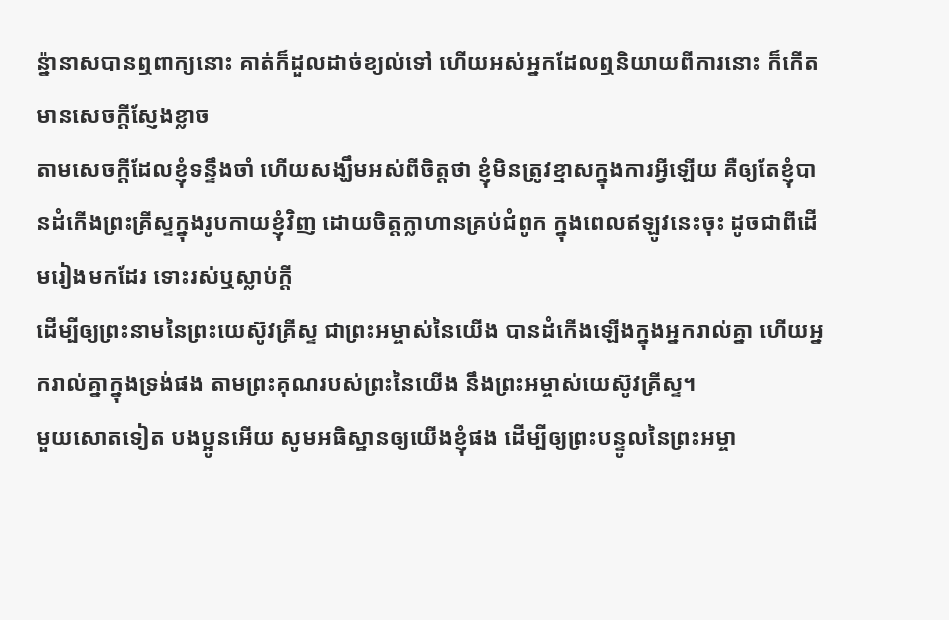ន៉្នានាសបានឮពាក្យនោះ គាត់ក៏ដួលដាច់ខ្យល់ទៅ ហើយអស់អ្នកដែលឮនិយាយពីការនោះ ក៏កើតមានសេចក្ដីស្ញែងខ្លាច
តាមសេចក្ដីដែលខ្ញុំទន្ទឹងចាំ ហើយសង្ឃឹមអស់ពីចិត្តថា ខ្ញុំមិនត្រូវខ្មាសក្នុងការអ្វីឡើយ គឺឲ្យតែខ្ញុំបានដំកើងព្រះគ្រីស្ទក្នុងរូបកាយខ្ញុំវិញ ដោយចិត្តក្លាហានគ្រប់ជំពូក ក្នុងពេលឥឡូវនេះចុះ ដូចជាពីដើមរៀងមកដែរ ទោះរស់ឬស្លាប់ក្តី
ដើម្បីឲ្យព្រះនាមនៃព្រះយេស៊ូវគ្រីស្ទ ជាព្រះអម្ចាស់នៃយើង បានដំកើងឡើងក្នុងអ្នករាល់គ្នា ហើយអ្នករាល់គ្នាក្នុងទ្រង់ផង តាមព្រះគុណរបស់ព្រះនៃយើង នឹងព្រះអម្ចាស់យេស៊ូវគ្រីស្ទ។
មួយសោតទៀត បងប្អូនអើយ សូមអធិស្ឋានឲ្យយើងខ្ញុំផង ដើម្បីឲ្យព្រះបន្ទូលនៃព្រះអម្ចា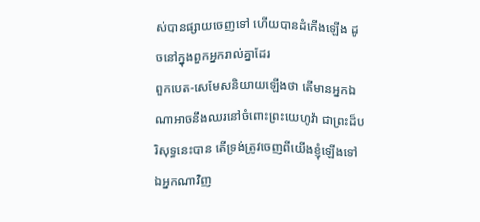ស់បានផ្សាយចេញទៅ ហើយបានដំកើងឡើង ដូចនៅក្នុងពួកអ្នករាល់គ្នាដែរ
ពួកបេត-សេមែសនិយាយឡើងថា តើមានអ្នកឯណាអាចនឹងឈរនៅចំពោះព្រះយេហូវ៉ា ជាព្រះដ៏បរិសុទ្ធនេះបាន តើទ្រង់ត្រូវចេញពីយើងខ្ញុំឡើងទៅឯអ្នកណាវិញ